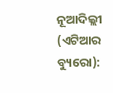ନୂଆଦିଲ୍ଲୀ (ଏଟିଆର ବ୍ୟୁରୋ):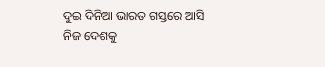ଦୁଇ ଦିନିଆ ଭାରତ ଗସ୍ତରେ ଆସି ନିଜ ଦେଶକୁ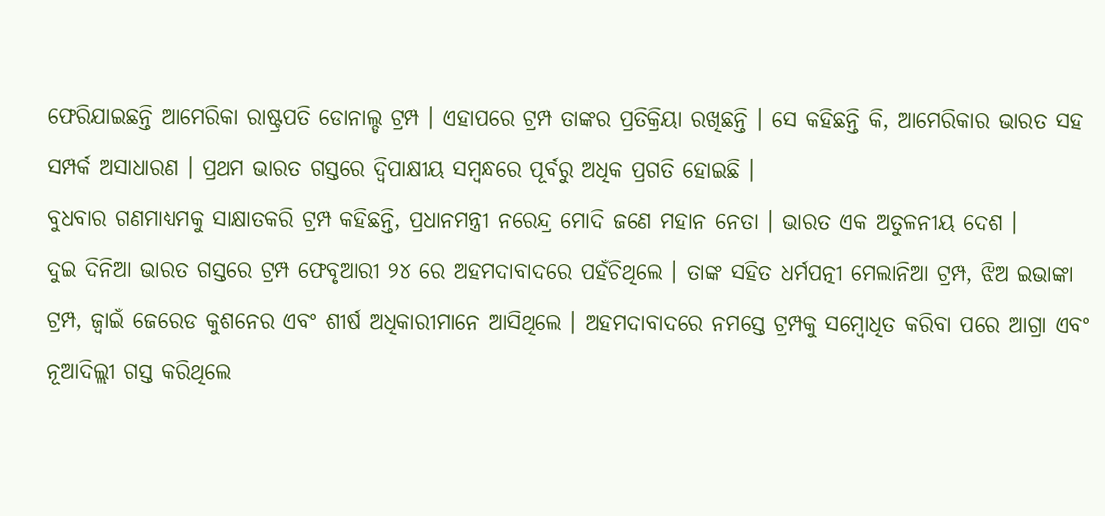ଫେରିଯାଇଛନ୍ତି ଆମେରିକା ରାଷ୍ଟ୍ରପତି ଡୋନାଲ୍ଡ ଟ୍ରମ୍ପ । ଏହାପରେ ଟ୍ରମ୍ପ ତାଙ୍କର ପ୍ରତିକ୍ରିୟା ରଖିଛନ୍ତି । ସେ କହିଛନ୍ତି କି, ଆମେରିକାର ଭାରତ ସହ ସମ୍ପର୍କ ଅସାଧାରଣ । ପ୍ରଥମ ଭାରତ ଗସ୍ତରେ ଦ୍ୱିପାକ୍ଷୀୟ ସମ୍ବନ୍ଧରେ ପୂର୍ବରୁ ଅଧିକ ପ୍ରଗତି ହୋଇଛି ।
ବୁଧବାର ଗଣମାଧ୍ୟମକୁ ସାକ୍ଷାତକରି ଟ୍ରମ୍ପ କହିଛନ୍ତି, ପ୍ରଧାନମନ୍ତ୍ରୀ ନରେନ୍ଦ୍ର ମୋଦି ଜଣେ ମହାନ ନେତା । ଭାରତ ଏକ ଅତୁଳନୀୟ ଦେଶ ।
ଦୁଇ ଦିନିଆ ଭାରତ ଗସ୍ତରେ ଟ୍ରମ୍ପ ଫେବୃଆରୀ ୨୪ ରେ ଅହମଦାବାଦରେ ପହଁଚିଥିଲେ । ତାଙ୍କ ସହିତ ଧର୍ମପତ୍ନୀ ମେଲାନିଆ ଟ୍ରମ୍ପ, ଝିଅ ଇଭାଙ୍କା ଟ୍ରମ୍ପ, ଜ୍ୱାଇଁ ଜେରେଡ କୁଶନେର ଏବଂ ଶୀର୍ଷ ଅଧିକାରୀମାନେ ଆସିଥିଲେ । ଅହମଦାବାଦରେ ନମସ୍ତେ ଟ୍ରମ୍ପକୁ ସମ୍ବୋଧିତ କରିବା ପରେ ଆଗ୍ରା ଏବଂ ନୂଆଦିଲ୍ଲୀ ଗସ୍ତ କରିଥିଲେ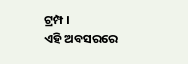ଟ୍ରମ୍ପ ।
ଏହି ଅବସରରେ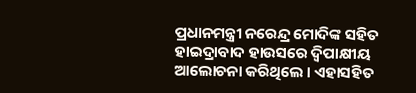ପ୍ରଧାନମନ୍ତ୍ରୀ ନରେନ୍ଦ୍ର ମୋଦିଙ୍କ ସହିତ ହାଇଦ୍ରାବାଦ ହାଉସରେ ଦ୍ୱିପାକ୍ଷୀୟ ଆଲୋଚନା କରିଥିଲେ । ଏହାସହିତ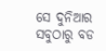ସେ ଦୁନିଆର ସବୁଠାରୁ ବଡ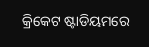କ୍ରିକେଟ ଷ୍ଟାଡିୟମରେ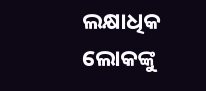ଲକ୍ଷାଧିକ ଲୋକଙ୍କୁ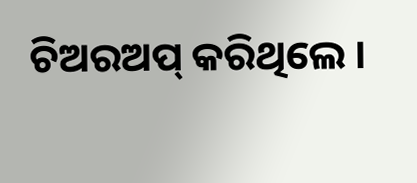ଚିଅରଅପ୍ କରିଥିଲେ ।